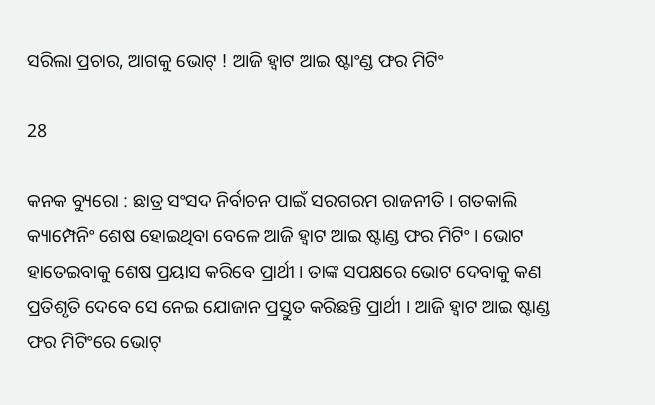ସରିଲା ପ୍ରଚାର, ଆଗକୁ ଭୋଟ୍ ! ଆଜି ହ୍ୱାଟ ଆଇ ଷ୍ଟାଂଣ୍ଡ ଫର ମିଟିଂ

28

କନକ ବ୍ୟୁରୋ : ଛାତ୍ର ସଂସଦ ନିର୍ବାଚନ ପାଇଁ ସରଗରମ ରାଜନୀତି । ଗତକାଲି କ୍ୟାମ୍ପେନିଂ ଶେଷ ହୋଇଥିବା ବେଳେ ଆଜି ହ୍ୱାଟ ଆଇ ଷ୍ଟାଣ୍ଡ ଫର ମିଟିଂ । ଭୋଟ ହାତେଇବାକୁ ଶେଷ ପ୍ରୟାସ କରିବେ ପ୍ରାର୍ଥୀ । ତାଙ୍କ ସପକ୍ଷରେ ଭୋଟ ଦେବାକୁ କଣ ପ୍ରତିଶୃତି ଦେବେ ସେ ନେଇ ଯୋଜାନ ପ୍ରସ୍ତୁତ କରିଛନ୍ତି ପ୍ରାର୍ଥୀ । ଆଜି ହ୍ୱାଟ ଆଇ ଷ୍ଟାଣ୍ଡ ଫର ମିଟିଂରେ ଭୋଟ୍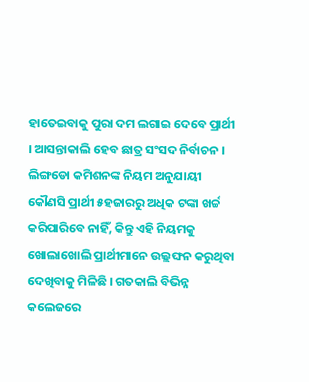ହାତେଇବାକୁ ପୁରା ଦମ ଲଗାଇ ଦେବେ ପ୍ରାର୍ଥୀ । ଆସନ୍ତାକାଲି ହେବ ଛାତ୍ର ସଂସଦ ନିର୍ବାଚନ । ଲିଙ୍ଗଡୋ କମିଶନଙ୍କ ନିୟମ ଅନୁଯାୟୀ କୌଣସି ପ୍ରାର୍ଥୀ ୫ହଜାରରୁ ଅଧିକ ଟଙ୍କା ଖର୍ଚ୍ଚ କରିପାରିବେ ନାହିଁ, କିନ୍ତୁ ଏହି ନିୟମକୁ ଖୋଲାଖୋଲି ପ୍ରାର୍ଥୀମାନେ ଉଲ୍ଲଙ୍ଘନ କରୁଥିବା ଦେଖିବାକୁ ମିଳିଛି । ଗତକାଲି ବିଭିନ୍ନ କଲେଜରେ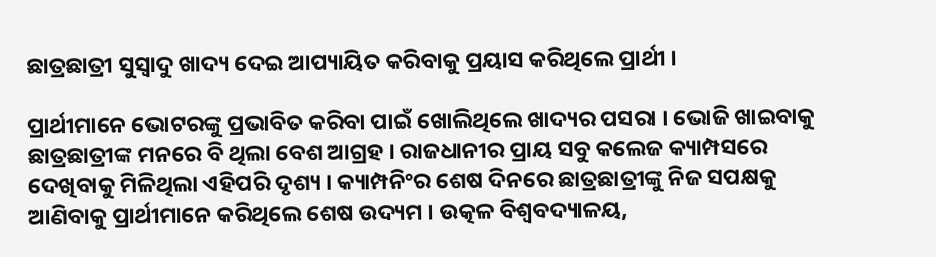ଛାତ୍ରଛାତ୍ରୀ ସୁସ୍ୱାଦୁ ଖାଦ୍ୟ ଦେଇ ଆପ୍ୟାୟିତ କରିବାକୁ ପ୍ରୟାସ କରିଥିଲେ ପ୍ରାର୍ଥୀ ।

ପ୍ରାର୍ଥୀମାନେ ଭୋଟରଙ୍କୁ ପ୍ରଭାବିତ କରିବା ପାଇଁ ଖୋଲିଥିଲେ ଖାଦ୍ୟର ପସରା । ଭୋଜି ଖାଇବାକୁ ଛାତ୍ରଛାତ୍ରୀଙ୍କ ମନରେ ବି ଥିଲା ବେଶ ଆଗ୍ରହ । ରାଜଧାନୀର ପ୍ରାୟ ସବୁ କଲେଜ କ୍ୟାମ୍ପସରେ ଦେଖିବାକୁ ମିଳିଥିଲା ଏହିପରି ଦୃଶ୍ୟ । କ୍ୟାମ୍ପନିଂର ଶେଷ ଦିନରେ ଛାତ୍ରଛାତ୍ରୀଙ୍କୁ ନିଜ ସପକ୍ଷକୁ ଆଣିବାକୁ ପ୍ରାର୍ଥୀମାନେ କରିଥିଲେ ଶେଷ ଉଦ୍ୟମ । ଉତ୍କଳ ବିଶ୍ୱବଦ୍ୟାଳୟ,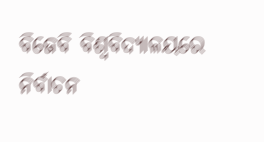ବିଜେବି ବିଶ୍ୱବିଦ୍ୟାଳୟରେ ନିର୍ବାଚନ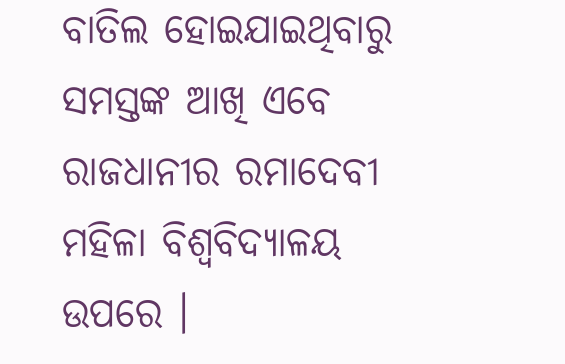ବାତିଲ ହୋଇଯାଇଥିବାରୁ ସମସ୍ତଙ୍କ ଆଖି ଏବେ ରାଜଧାନୀର ରମାଦେବୀ ମହିଳା ବିଶ୍ୱବିଦ୍ୟାଳୟ ଉପରେ ।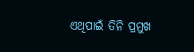ଏଥିପାଇଁ ତିନି ପ୍ରମୁଖ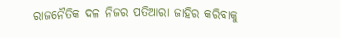ରାଜନୈତିକ ଦଳ ନିଜର ପତିଆରା ଜାହିର କରିବାକୁ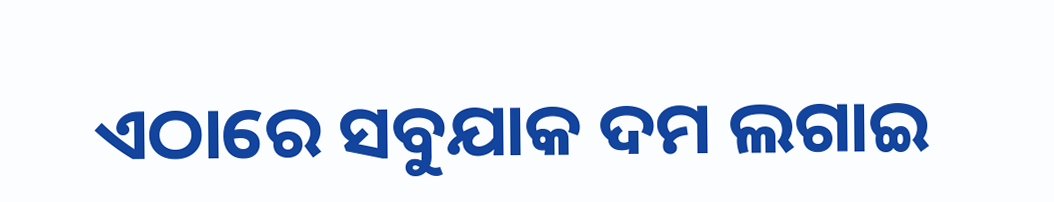ଏଠାରେ ସବୁଯାକ ଦମ ଲଗାଇ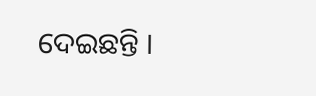ଦେଇଛନ୍ତି ।